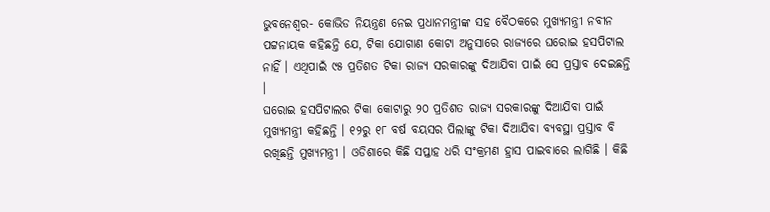ଭୁବନେଶ୍ୱର- କୋଭିଡ ନିୟନ୍ତ୍ରଣ ନେଇ ପ୍ରଧାନମନ୍ତ୍ରୀଙ୍କ ସହ ବୈଠକରେ ମୁଖ୍ୟମନ୍ତ୍ରୀ ନବୀନ ପଟ୍ଟନାୟକ କହିଛନ୍ତି ଯେ, ଟିକା ଯୋଗାଣ କୋଟା ଅନୁସାରେ ରାଜ୍ୟରେ ଘରୋଇ ହସପିଟାଲ ନାହିଁ । ଏଥିପାଇଁ ୯୫ ପ୍ରତିଶତ ଟିକା ରାଜ୍ୟ ସରକାରଙ୍କୁ ଦିଆଯିବା ପାଇଁ ସେ ପ୍ରସ୍ତାବ ଦେଇଛନ୍ତି ।
ଘରୋଇ ହସପିଟାଲର ଟିକା କୋଟାରୁ ୨୦ ପ୍ରତିଶତ ରାଜ୍ୟ ସରକାରଙ୍କୁ ଦିଆଯିବା ପାଇଁ ମୁଖ୍ୟମନ୍ତ୍ରୀ କହିଛନ୍ତି । ୧୨ରୁ ୧୮ ବର୍ଷ ବୟସର ପିଲାଙ୍କୁ ଟିକା ଦିଆଯିବା ବ୍ୟବସ୍ଥା ପ୍ରସ୍ତାବ ବି ରଖିଛନ୍ତି ମୁଖ୍ୟମନ୍ତ୍ରୀ । ଓଡିଶାରେ କିଛି ସପ୍ତାହ ଧରି ସଂକ୍ରମଣ ହ୍ରାସ ପାଇବାରେ ଲାଗିଛି । କିଛି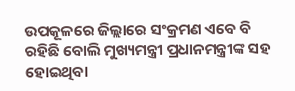ଉପକୂଳରେ ଜିଲ୍ଲାରେ ସଂକ୍ରମଣ ଏବେ ବି ରହିଛି ବୋଲି ମୁଖ୍ୟମନ୍ତ୍ରୀ ପ୍ରଧାନମନ୍ତ୍ରୀଙ୍କ ସହ ହୋଇଥିବା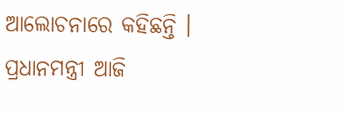ଆଲୋଚନାରେ କହିଛନ୍ତି ।
ପ୍ରଧାନମନ୍ତ୍ରୀ ଆଜି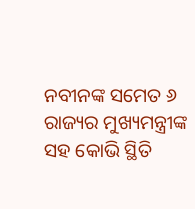ନବୀନଙ୍କ ସମେତ ୬ ରାଜ୍ୟର ମୁଖ୍ୟମନ୍ତ୍ରୀଙ୍କ ସହ କୋଭି ସ୍ଥିତି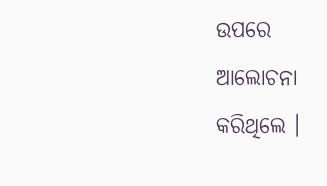ଉପରେ ଆଲୋଚନା କରିଥିଲେ ।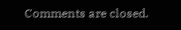Comments are closed.